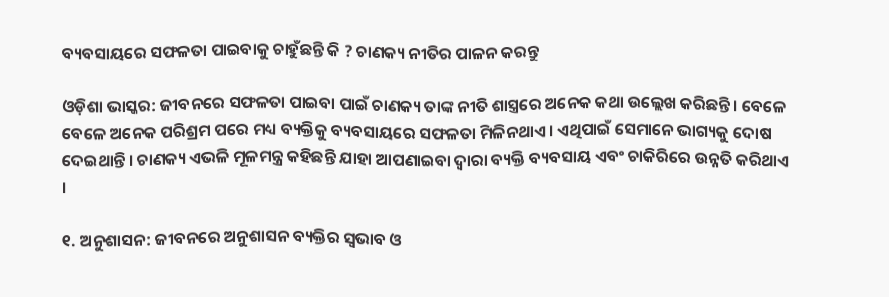ବ୍ୟବସାୟରେ ସଫଳତା ପାଇବାକୁ ଚାହୁଁଛନ୍ତି କି ? ଚାଣକ୍ୟ ନୀତିର ପାଳନ କରନ୍ତୁ

ଓଡ଼ିଶା ଭାସ୍କର: ଜୀବନରେ ସଫଳତା ପାଇବା ପାଇଁ ଚାଣକ୍ୟ ତାଙ୍କ ନୀତି ଶାସ୍ତ୍ରରେ ଅନେକ କଥା ଉଲ୍ଲେଖ କରିଛନ୍ତି । ବେଳେ ବେଳେ ଅନେକ ପରିଶ୍ରମ ପରେ ମଧ୍ୟ ବ୍ୟକ୍ତିକୁ ବ୍ୟବସାୟରେ ସଫଳତା ମିଳିନଥାଏ । ଏଥିପାଇଁ ସେମାନେ ଭାଗ୍ୟକୁ ଦୋଷ ଦେଇଥାନ୍ତି । ଚାଣକ୍ୟ ଏଭଳି ମୂଳମନ୍ତ୍ର କହିଛନ୍ତି ଯାହା ଆପଣାଇବା ଦ୍ୱାରା ବ୍ୟକ୍ତି ବ୍ୟବସାୟ ଏବଂ ଚାକିରିରେ ଉନ୍ନତି କରିଥାଏ ।

୧. ଅନୁଶାସନ: ଜୀବନରେ ଅନୁଶାସନ ବ୍ୟକ୍ତିର ସ୍ୱଭାବ ଓ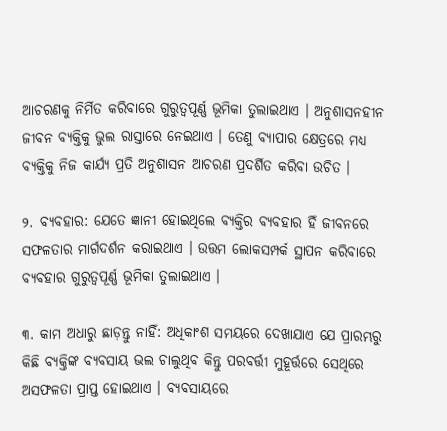ଆଚରଣକୁ ନିର୍ମିତ କରିବାରେ ଗୁରୁତ୍ୱପୂର୍ଣ୍ଣ ଭୂମିକା ତୁଲାଇଥାଏ । ଅନୁଶାସନହୀନ ଜୀବନ ବ୍ୟକ୍ତିକୁ ଭୁଲ ରାସ୍ତାରେ ନେଇଥାଏ । ତେଣୁ ବ୍ୟାପାର କ୍ଷେତ୍ରରେ ମଧ୍ୟ ବ୍ୟକ୍ତିକୁ ନିଜ କାର୍ଯ୍ୟ ପ୍ରତି ଅନୁଶାସନ ଆଚରଣ ପ୍ରଦର୍ଶିତ କରିବା ଉଚିତ ।

୨. ବ୍ୟବହାର: ଯେତେ ଜ୍ଞାନୀ ହୋଇଥିଲେ ବ୍ୟକ୍ତିର ବ୍ୟବହାର ହିଁ ଜୀବନରେ ସଫଳତାର ମାର୍ଗଦର୍ଶନ କରାଇଥାଏ । ଉତ୍ତମ ଲୋକସମ୍ପର୍କ ସ୍ଥାପନ କରିବାରେ ବ୍ୟବହାର ଗୁରୁତ୍ୱପୂର୍ଣ୍ଣ ଭୂମିକା ତୁଲାଇଥାଏ ।

୩. କାମ ଅଧାରୁ ଛାଡ଼ନ୍ତୁ ନାହିଁ: ଅଧିକାଂଶ ସମୟରେ ଦେଖାଯାଏ ଯେ ପ୍ରାରମ୍ଭରୁ କିଛି ବ୍ୟକ୍ତିଙ୍କ ବ୍ୟବସାୟ ଭଲ ଚାଲୁଥିବ କିନ୍ତୁ ପରବର୍ତ୍ତୀ ମୁହୂର୍ତ୍ତରେ ସେଥିରେ ଅସଫଳତା ପ୍ରାପ୍ତ ହୋଇଥାଏ । ବ୍ୟବସାୟରେ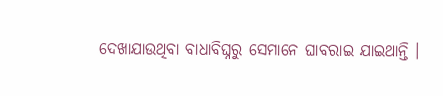ଦେଖାଯାଉଥିବା ବାଧାବିଘ୍ନରୁ ସେମାନେ ଘାବରାଇ ଯାଇଥାନ୍ତି ।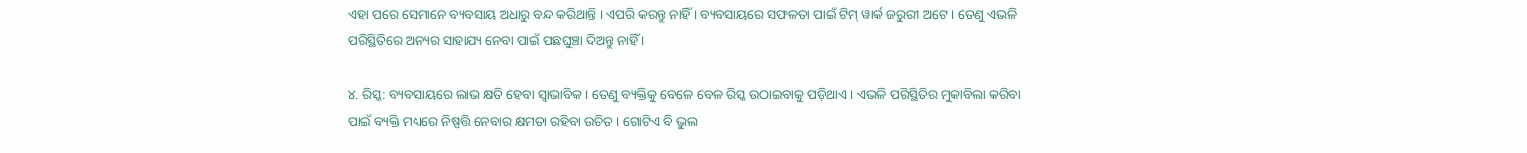ଏହା ପରେ ସେମାନେ ବ୍ୟବସାୟ ଅଧାରୁ ବନ୍ଦ କରିଥାନ୍ତି । ଏପରି କରନ୍ତୁ ନାହିଁ । ବ୍ୟବସାୟରେ ସଫଳତା ପାଇଁ ଟିମ୍ ୱାର୍କ ଜରୁରୀ ଅଟେ । ତେଣୁ ଏଭଳି ପରିସ୍ଥିତିରେ ଅନ୍ୟର ସାହାଯ୍ୟ ନେବା ପାଇଁ ପଛଘୁଞ୍ଚା ଦିଅନ୍ତୁ ନାହିଁ ।

୪. ରିସ୍କ: ବ୍ୟବସାୟରେ ଲାଭ କ୍ଷତି ହେବା ସ୍ୱାଭାବିକ । ତେଣୁ ବ୍ୟକ୍ତିକୁ ବେଳେ ବେଳ ରିସ୍କ ଉଠାଇବାକୁ ପଡ଼ିଥାଏ । ଏଭଳି ପରିସ୍ଥିତିର ମୁକାବିଲା କରିବା ପାଇଁ ବ୍ୟକ୍ତି ମଧ୍ୟରେ ନିଷ୍ପତ୍ତି ନେବାର କ୍ଷମତା ରହିବା ଉଚିତ । ଗୋଟିଏ ବି ଭୁଲ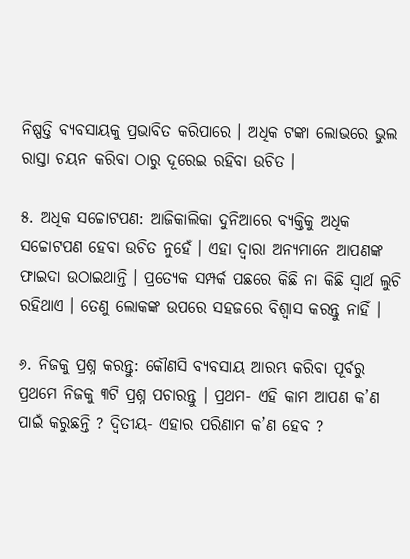ନିଷ୍ପତ୍ତି ବ୍ୟବସାୟକୁ ପ୍ରଭାବିତ କରିପାରେ । ଅଧିକ ଟଙ୍କା ଲୋଭରେ ଭୁଲ ରାସ୍ତା ଚୟନ କରିବା ଠାରୁ ଦୂରେଇ ରହିବା ଉଚିତ ।

୫. ଅଧିକ ସଚ୍ଚୋଟପଣ: ଆଜିକାଲିକା ଦୁନିଆରେ ବ୍ୟକ୍ତିକୁ ଅଧିକ ସଚ୍ଚୋଟପଣ ହେବା ଉଚିତ ନୁହେଁ । ଏହା ଦ୍ୱାରା ଅନ୍ୟମାନେ ଆପଣଙ୍କ ଫାଇଦା ଉଠାଇଥାନ୍ତି । ପ୍ରତ୍ୟେକ ସମ୍ପର୍କ ପଛରେ କିଛି ନା କିଛି ସ୍ୱାର୍ଥ ଲୁଚି ରହିଥାଏ । ତେଣୁ ଲୋକଙ୍କ ଉପରେ ସହଜରେ ବିଶ୍ୱାସ କରନ୍ତୁ ନାହିଁ ।

୬. ନିଜକୁ ପ୍ରଶ୍ନ କରନ୍ତୁ: କୌଣସି ବ୍ୟବସାୟ ଆରମ୍ଭ କରିବା ପୂର୍ବରୁ ପ୍ରଥମେ ନିଜକୁ ୩ଟି ପ୍ରଶ୍ନ ପଚାରନ୍ତୁ । ପ୍ରଥମ- ଏହି କାମ ଆପଣ କ’ଣ ପାଇଁ କରୁଛନ୍ତି ? ଦ୍ୱିତୀୟ- ଏହାର ପରିଣାମ କ’ଣ ହେବ ?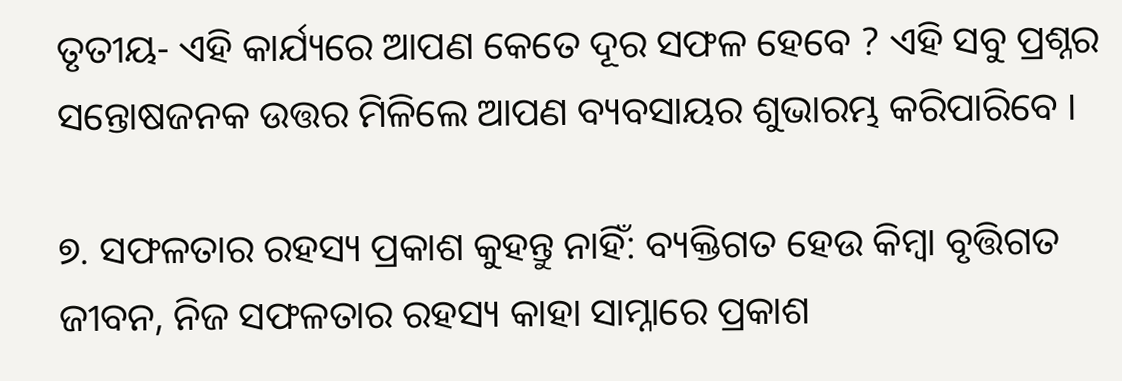ତୃତୀୟ- ଏହି କାର୍ଯ୍ୟରେ ଆପଣ କେତେ ଦୂର ସଫଳ ହେବେ ? ଏହି ସବୁ ପ୍ରଶ୍ନର ସନ୍ତୋଷଜନକ ଉତ୍ତର ମିଳିଲେ ଆପଣ ବ୍ୟବସାୟର ଶୁଭାରମ୍ଭ କରିପାରିବେ ।

୭. ସଫଳତାର ରହସ୍ୟ ପ୍ରକାଶ କୁହନ୍ତୁ ନାହିଁ: ବ୍ୟକ୍ତିଗତ ହେଉ କିମ୍ବା ବୃତ୍ତିଗତ ଜୀବନ, ନିଜ ସଫଳତାର ରହସ୍ୟ କାହା ସାମ୍ନାରେ ପ୍ରକାଶ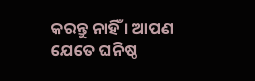କରନ୍ତୁ ନାହିଁ । ଆପଣ ଯେତେ ଘନିଷ୍ଠ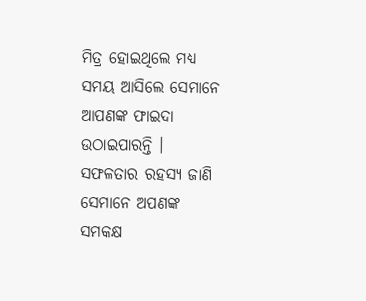ମିତ୍ର ହୋଇଥିଲେ ମଧ୍ୟ ସମୟ ଆସିଲେ ସେମାନେ ଆପଣଙ୍କ ଫାଇଦା ଉଠାଇପାରନ୍ତି । ସଫଳତାର ରହସ୍ୟ ଜାଣି ସେମାନେ ଅପଣଙ୍କ ସମକକ୍ଷ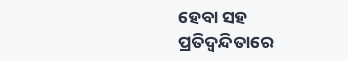ହେବା ସହ ପ୍ରତିଦ୍ୱନ୍ଦିତାରେ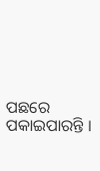ପଛରେ ପକାଇପାରନ୍ତି ।